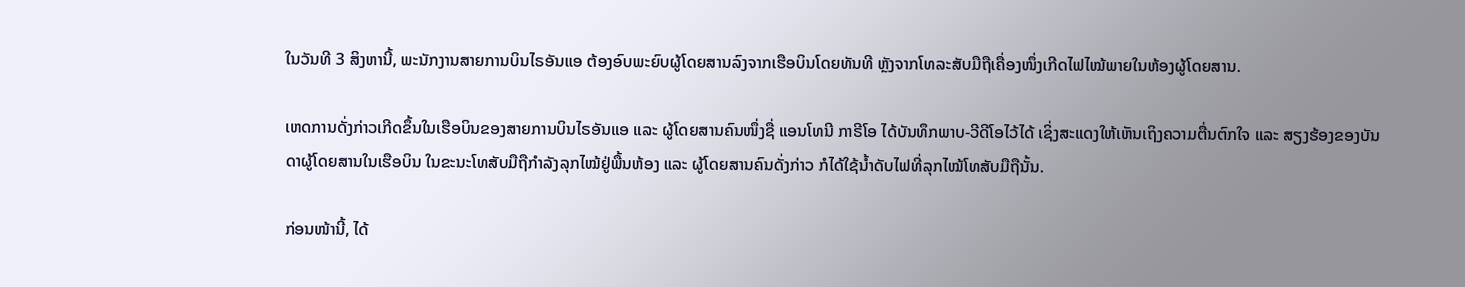ໃນວັນທີ 3 ສິງຫານີ້, ພະນັກງານສາຍການບິນໄຣອັນແອ ຕ້ອງອົບພະຍົບຜູ້ໂດຍສານລົງຈາກເຮືອບິນໂດຍທັນທີ ຫຼັງຈາກໂທລະສັບມືຖືເຄື່ອງໜຶ່ງເກີດໄຟໄໝ້ພາຍໃນຫ້ອງຜູ້ໂດຍສານ.

ເຫດການດັ່ງກ່າວເກີດຂຶ້ນໃນເຮືອບິນຂອງສາຍການບິນໄຣອັນແອ ແລະ ຜູ້ໂດຍສານຄົນໜຶ່ງຊື່ ແອນໂທນີ ກາຣີໂອ ໄດ້ບັນທຶກພາບ-ວີດີໂອໄວ້ໄດ້ ເຊິ່ງສະແດງໃຫ້ເຫັນເຖິງຄວາມຕື່ນຕົກໃຈ ແລະ ສຽງຮ້ອງຂອງບັນດາຜູ້ໂດຍສານໃນເຮືອບິນ ໃນຂະນະໂທສັບມືຖືກຳລັງລຸກໄໝ້ຢູ່ພື້ນຫ້ອງ ແລະ ຜູ້ໂດຍສານຄົນດັ່ງກ່າວ ກໍໄດ້ໃຊ້ນໍ້າດັບໄຟທີ່ລຸກໄໝ້ໂທສັບມືຖືນັ້ນ.

ກ່ອນໜ້ານີ້, ໄດ້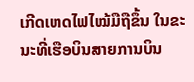ເກີດເຫດໄຟໄໝ້ມືຖືຂຶ້ນ ໃນຂະນະທີ່ເຮືອບິນສາຍການບິນ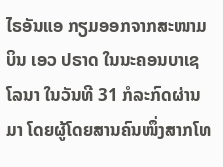ໄຣອັນແອ ກຽມອອກຈາກສະໜາມບິນ ເອວ ປຣາດ ໃນນະຄອນບາເຊໂລນາ ໃນວັນທີ 31 ກໍລະກົດຜ່ານມາ ໂດຍຜູ້ໂດຍສານຄົນໜຶ່ງສາກໂທ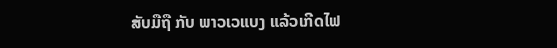ສັບມືຖື ກັບ ພາວເວແບງ ແລ້ວເກີດໄຟ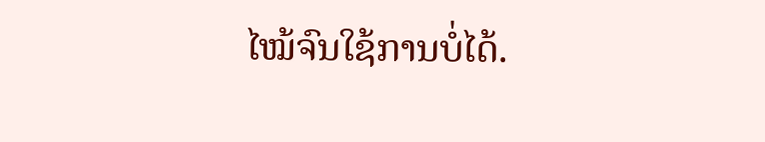ໄໝ້ຈົນໃຊ້ການບໍ່ໄດ້.